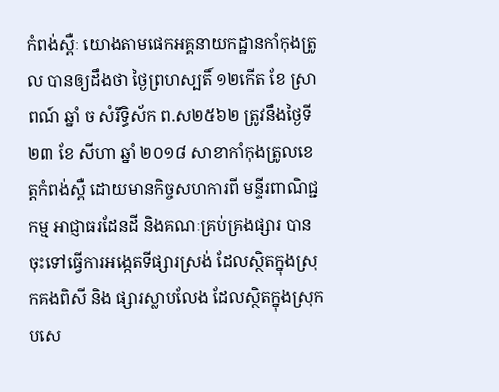កំពង់ស្ពឺៈ យោងតាមផេកអគ្គនាយកដ្ឋានកាំកុងត្រូល បានឲ្យដឹងថា ថ្ងៃព្រហស្បតិ៍ ១២កើត ខែ ស្រាពណ៍ ឆ្នាំ ច សំរឹទ្ធិស័ក ព.ស២៥៦២ ត្រូវនឹងថ្ងៃទី ២៣ ខែ សីហា ឆ្នាំ ២០១៨ សាខាកាំកុងត្រូលខេត្តកំពង់ស្ពឺ ដោយមានកិច្ចសហការពី មន្ទីរពាណិជ្ជកម្ម អាជ្ញាធរដែនដី និងគណៈគ្រប់គ្រងផ្សារ បានចុះទៅធ្វើការអង្កេតទីផ្សារស្រង់ ដែលស្ថិតក្នុងស្រុកគងពិសី និង ផ្សារស្លាបលែង ដែលស្ថិតក្នុងស្រុកបសេ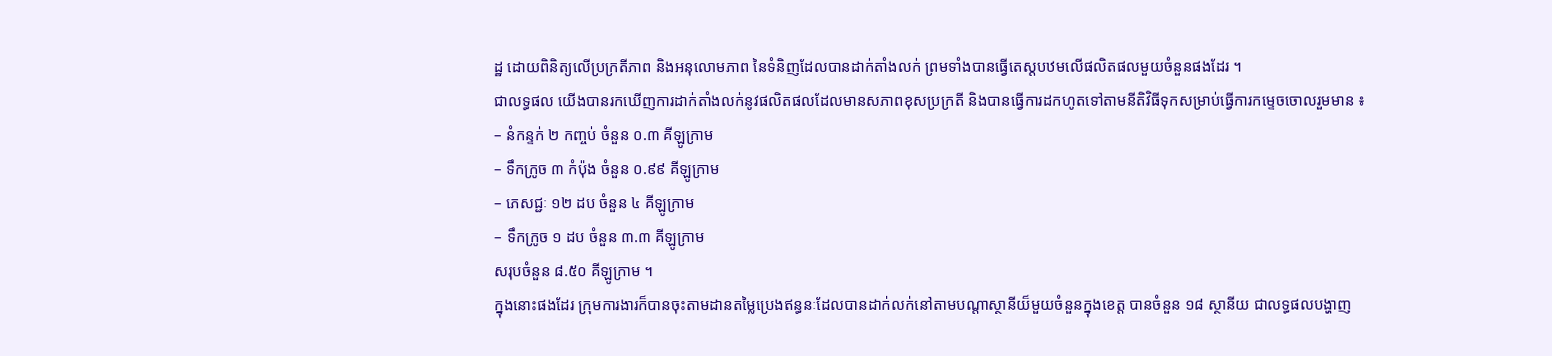ដ្ឋ ដោយពិនិត្យលើប្រក្រតីភាព និងអនុលោមភាព នៃទំនិញដែលបានដាក់តាំងលក់ ព្រមទាំងបានធ្វើតេស្តបឋមលើផលិតផលមួយចំនួនផងដែរ ។
ជាលទ្ធផល យើងបានរកឃើញការដាក់តាំងលក់នូវផលិតផលដែលមានសភាពខុសប្រក្រតី និងបានធ្វើការដកហូតទៅតាមនីតិវិធីទុកសម្រាប់ធ្វើការកម្ទេចចោលរួមមាន ៖
– នំកន្ទក់ ២ កញ្ចប់ ចំនួន ០.៣ គីឡូក្រាម
– ទឹកក្រូច ៣ កំប៉ុង ចំនួន ០.៩៩ គីឡូក្រាម
– ភេសជ្ជៈ ១២ ដប ចំនួន ៤ គីឡូក្រាម
– ទឹកក្រូច ១ ដប ចំនួន ៣.៣ គីឡូក្រាម
សរុបចំនួន ៨.៥០ គីឡូក្រាម ។
ក្នុងនោះផងដែរ ក្រុមការងារក៏បានចុះតាមដានតម្លៃប្រេងឥន្ធនៈដែលបានដាក់លក់នៅតាមបណ្តាស្ថានីយ៏មួយចំនួនក្នុងខេត្ត បានចំនួន ១៨ ស្ថានីយ ជាលទ្ធផលបង្ហាញ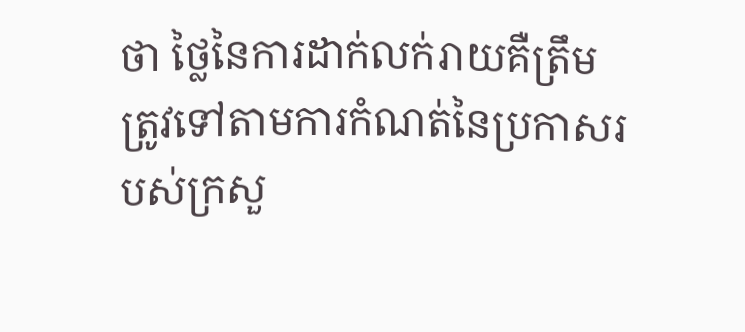ថា ថ្លៃនៃការដាក់លក់រាយគឺត្រឹមត្រូវទៅតាមការកំណត់នៃប្រកាសរបស់ក្រសួ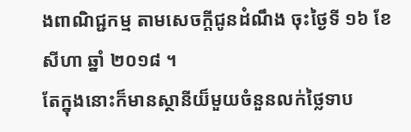ងពាណិជ្ជកម្ម តាមសេចក្ដីជូនដំណឹង ចុះថ្ងៃទី ១៦ ខែ សីហា ឆ្នាំ ២០១៨ ។
តែក្នុងនោះក៏មានស្ថានីយ៏មួយចំនួនលក់ថ្លៃទាប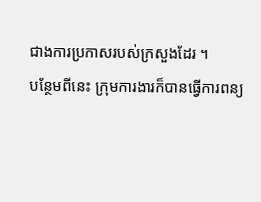ជាងការប្រកាសរបស់ក្រសួងដែរ ។
បន្ថែមពីនេះ ក្រុមការងារក៏បានធ្វើការពន្យ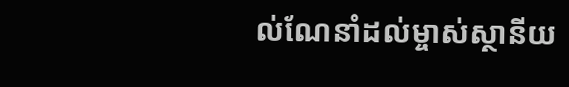ល់ណែនាំដល់ម្ចាស់ស្ថានីយ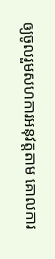ឲ្យចូលរួមសហការអនុវត្តតាម គោលការ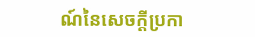ណ៍នៃសេចក្ដីប្រកា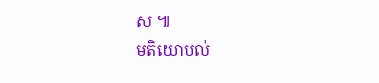ស ៕
មតិយោបល់